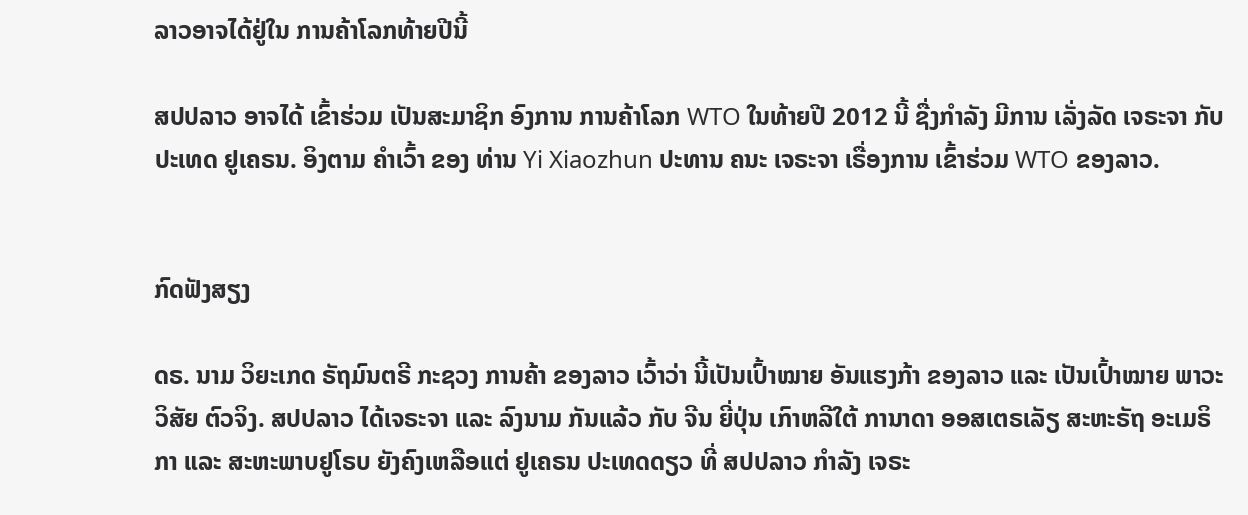ລາວອາຈໄດ້ຢູ່ໃນ ການຄ້າໂລກທ້າຍປີນີ້

ສປປລາວ ອາຈໄດ້ ເຂົ້າຮ່ວມ ເປັນສະມາຊິກ ອົງການ ການຄ້າໂລກ WTO ໃນທ້າຍປີ 2012 ນີ້ ຊື່ງກໍາລັງ ມີການ ເລັ່ງລັດ ເຈຣະຈາ ກັບປະເທດ ຢູເຄຣນ. ອິງຕາມ ຄໍາເວົ້າ ຂອງ ທ່ານ Yi Xiaozhun ປະທານ ຄນະ ເຈຣະຈາ ເຣື່ອງການ ເຂົ້າຮ່ວມ WTO ຂອງລາວ.


ກົດຟັງສຽງ

ດຣ. ນາມ ວິຍະເກດ ຣັຖມົນຕຣີ ກະຊວງ ການຄ້າ ຂອງລາວ ເວົ້າວ່າ ນີ້ເປັນເປົ້າໝາຍ ອັນແຮງກ້າ ຂອງລາວ ແລະ ເປັນເປົ້າໝາຍ ພາວະວິສັຍ ຕົວຈິງ. ສປປລາວ ໄດ້ເຈຣະຈາ ແລະ ລົງນາມ ກັນແລ້ວ ກັບ ຈີນ ຍີ່ປຸ່ນ ເກົາຫລີໃຕ້ ການາດາ ອອສເຕຣເລັຽ ສະຫະຣັຖ ອະເມຣິກາ ແລະ ສະຫະພາບຢູໂຣບ ຍັງຄົງເຫລືອແຕ່ ຢູເຄຣນ ປະເທດດຽວ ທີ່ ສປປລາວ ກໍາລັງ ເຈຣະ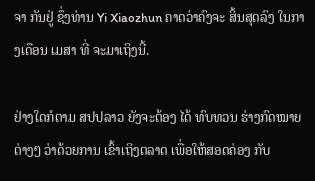ຈາ ກັນຢູ່ ຊຶ່ງທ່ານ Yi Xiaozhun ຄາດວ່າຄົງຈະ ສິ້ນສຸດລົງ ໃນກາງເດືອນ ເມສາ ທີ່ ຈະມາເຖິງນີ້.

ຢ່າງໃດກໍຕາມ ສປປລາວ ຍັງຈະຕ້ອງ ໄດ້ ທົບທວນ ຮ່າງກົດໝາຍຕ່າງໆ ວ່າດ້ວຍການ ເຂົ້າເຖິງຕລາດ ເພື່ອໃຫ້ສອດຄ່ອງ ກັບ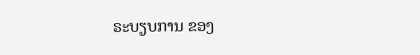ຣະບຽບການ ຂອງ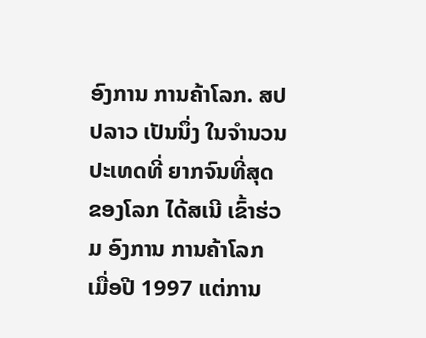ອົງການ ການຄ້າໂລກ. ສປປລາວ ເປັນນຶ່ງ ໃນຈໍານວນ ປະເທດທີ່ ຍາກຈົນທີ່ສຸດ ຂອງໂລກ ໄດ້ສເນີ ເຂົ້າຮ່ວມ ອົງການ ການຄ້າໂລກ ເມື່ອປີ 1997 ແຕ່ການ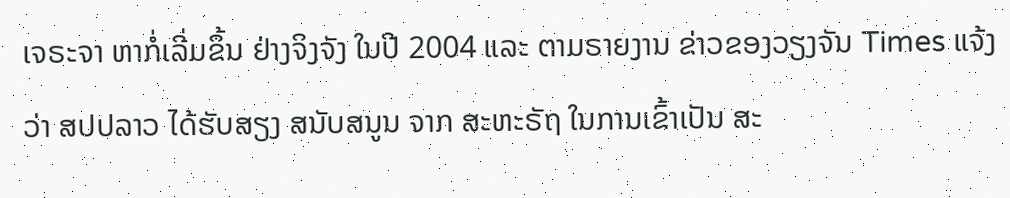ເຈຣະຈາ ຫາກໍ່ເລີ່ມຂຶ້ນ ຢ່າງຈິງຈັງ ໃນປີ 2004 ແລະ ຕາມຣາຍງານ ຂ່າວຂອງວຽງຈັນ Times ແຈ້ງວ່າ ສປປລາວ ໄດ້ຮັບສຽງ ສນັບສນູນ ຈາກ ສະຫະຣັຖ ໃນການເຂົ້າເປັນ ສະ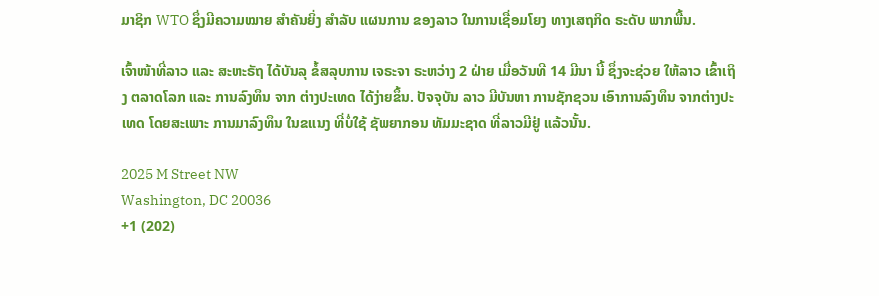ມາຊິກ WTO ຊຶ່ງມີຄວາມໝາຍ ສໍາຄັນຍິ່ງ ສໍາລັບ ແຜນການ ຂອງລາວ ໃນການເຊື່ອມໂຍງ ທາງເສຖກິດ ຣະດັບ ພາກພື້ນ.

ເຈົ້າໜ້າທີ່ລາວ ແລະ ສະຫະຣັຖ ໄດ້ບັນລຸ ຂໍ້ສລຸບການ ເຈຣະຈາ ຣະຫວ່າງ 2 ຝ່າຍ ເມື່ອວັນທີ 14 ມີນາ ນີ້ ຊຶ່ງຈະຊ່ວຍ ໃຫ້ລາວ ເຂົ້າເຖິງ ຕລາດໂລກ ແລະ ການລົງທຶນ ຈາກ ຕ່າງປະເທດ ໄດ້ງ່າຍຂຶ້ນ. ປັຈຈຸບັນ ລາວ ມີບັນຫາ ການຊັກຊວນ ເອົາການລົງທຶນ ຈາກຕ່າງປະເທດ ໂດຍສະເພາະ ການມາລົງທຶນ ໃນຂແນງ ທີ່ບໍ່ໃຊ້ ຊັພຍາກອນ ທັມມະຊາດ ທີ່ລາວມີຢູ່ ແລ້ວນັ້ນ.

2025 M Street NW
Washington, DC 20036
+1 (202)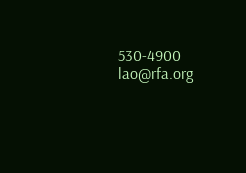530-4900
lao@rfa.org